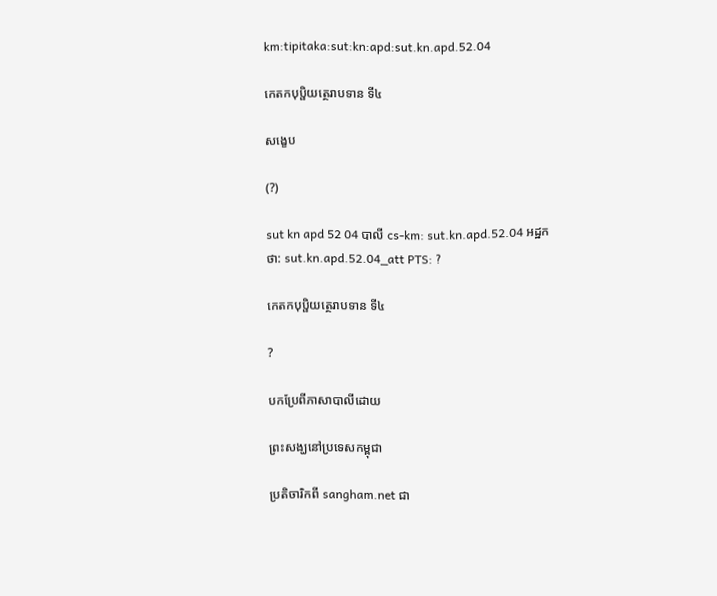km:tipitaka:sut:kn:apd:sut.kn.apd.52.04

កេតកបុប្ផិយត្ថេរាបទាន ទី៤

សង្ខេប

(?)

sut kn apd 52 04 បាលី cs-km: sut.kn.apd.52.04 អដ្ឋកថា: sut.kn.apd.52.04_att PTS: ?

កេតកបុប្ផិយត្ថេរាបទាន ទី៤

?

បកប្រែពីភាសាបាលីដោយ

ព្រះសង្ឃនៅប្រទេសកម្ពុជា

ប្រតិចារិកពី sangham.net ជា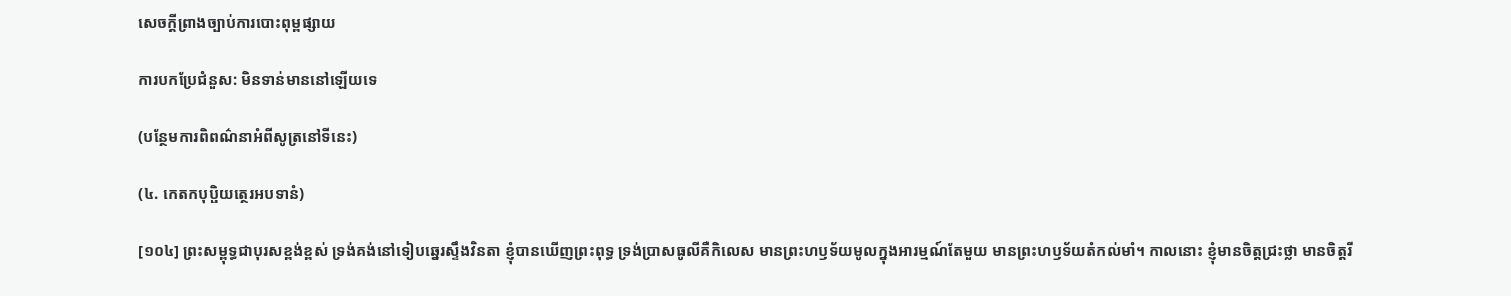សេចក្តីព្រាងច្បាប់ការបោះពុម្ពផ្សាយ

ការបកប្រែជំនួស: មិនទាន់មាននៅឡើយទេ

(បន្ថែមការពិពណ៌នាអំពីសូត្រនៅទីនេះ)

(៤. កេតកបុប្ផិយត្ថេរអបទានំ)

[១០៤] ព្រះសម្ពុទ្ធជាបុរសខ្ពង់ខ្ពស់ ទ្រង់គង់នៅទៀបឆ្នេរស្ទឹងវិនតា ខ្ញុំបានឃើញព្រះពុទ្ធ ទ្រង់បា្រសធូលីគឺកិលេស មានព្រះហឫទ័យមូលក្នុងអារម្មណ៍តែមួយ មានព្រះហឫទ័យតំកល់មាំ។ កាលនោះ ខ្ញុំមានចិត្តជ្រះថ្លា មានចិត្តរី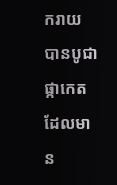ករាយ បានបូជាផ្កាកេត ដែលមាន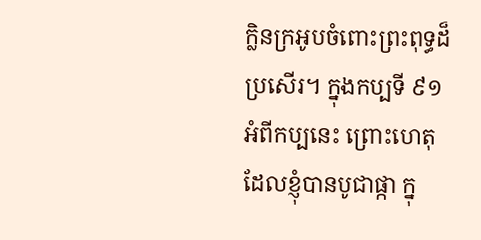ក្លិនក្រអូបចំពោះព្រះពុទ្ធដ៏ប្រសើរ។ ក្នុងកប្បទី ៩១ អំពីកប្បនេះ ព្រោះហេតុដែលខ្ញុំបានបូជាផ្កា ក្នុ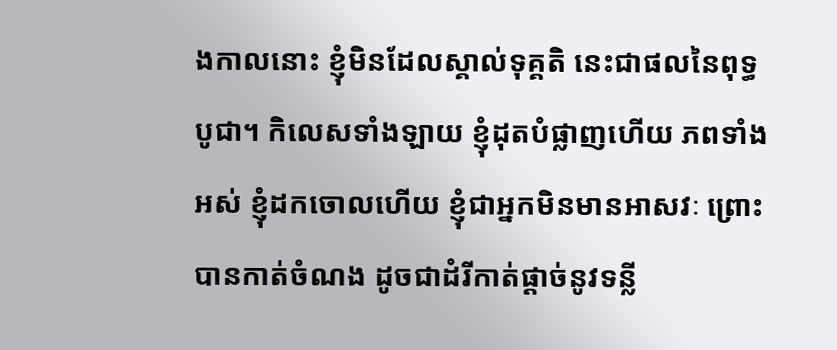ងកាលនោះ ខ្ញុំមិនដែលស្គាល់ទុគ្គតិ នេះជាផលនៃពុទ្ធបូជា។ កិលេសទាំងឡាយ ខ្ញុំដុតបំផ្លាញហើយ ភពទាំងអស់ ខ្ញុំដកចោលហើយ ខ្ញុំជាអ្នកមិនមានអាសវៈ ព្រោះបានកាត់ចំណង ដូចជាដំរីកាត់ផ្តាច់នូវទន្លី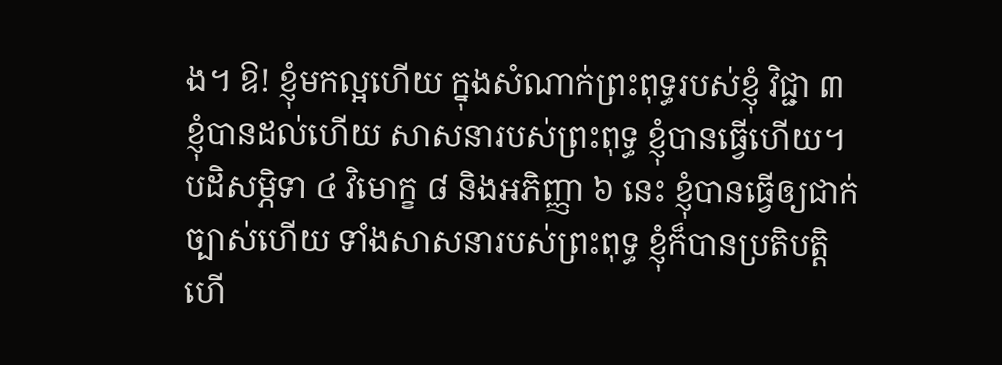ង។ ឱ! ខ្ញុំមកល្អហើយ ក្នុងសំណាក់ព្រះពុទ្ធរបស់ខ្ញុំ វិជ្ជា ៣ ខ្ញុំបានដល់ហើយ សាសនារបស់ព្រះពុទ្ធ ខ្ញុំបានធ្វើហើយ។ បដិសម្ភិទា ៤ វិមោក្ខ ៨ និងអភិញ្ញា ៦ នេះ ខ្ញុំបានធ្វើឲ្យជាក់ច្បាស់ហើយ ទាំងសាសនារបស់ព្រះពុទ្ធ ខ្ញុំក៏បានប្រតិបត្តិហើ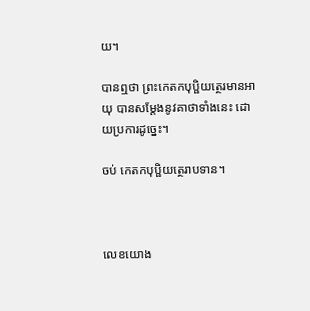យ។

បានឮថា ព្រះកេតកបុប្ផិយត្ថេរមានអាយុ បានសម្តែងនូវគាថាទាំងនេះ ដោយប្រការដូច្នេះ។

ចប់ កេតកបុប្ផិយត្ថេរាបទាន។



លេខយោង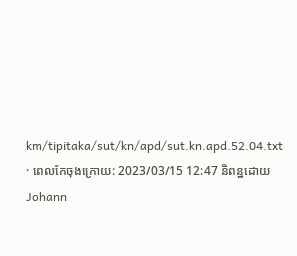km/tipitaka/sut/kn/apd/sut.kn.apd.52.04.txt · ពេលកែចុងក្រោយ: 2023/03/15 12:47 និពន្ឋដោយ Johann